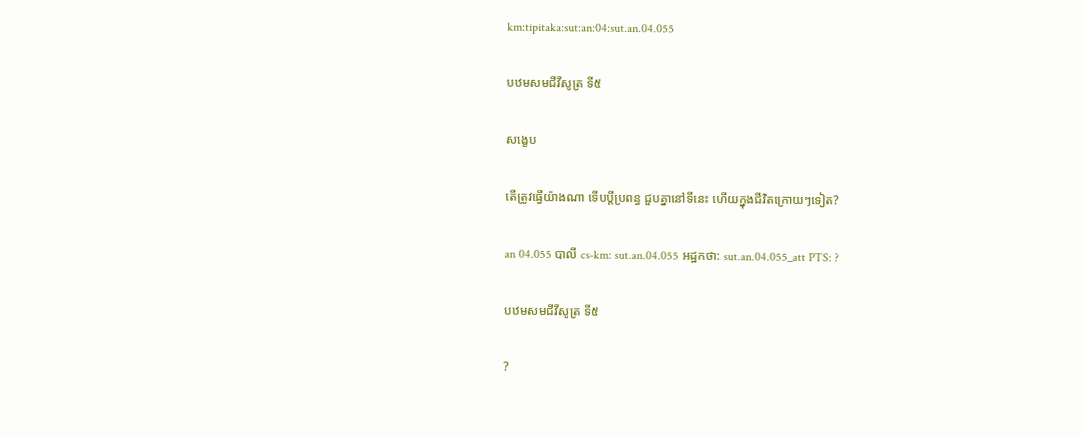km:tipitaka:sut:an:04:sut.an.04.055

បឋមសមជីវីសូត្រ ទី៥

សង្ខេប

តើត្រូវធ្វើយ៉ាងណា ទើបប្ដីប្រពន្ធ ជួបគ្នានៅទីនេះ ហើយក្នុងជីវិតក្រោយៗទៀត?

an 04.055 បាលី cs-km: sut.an.04.055 អដ្ឋកថា: sut.an.04.055_att PTS: ?

បឋមសមជីវីសូត្រ ទី៥

?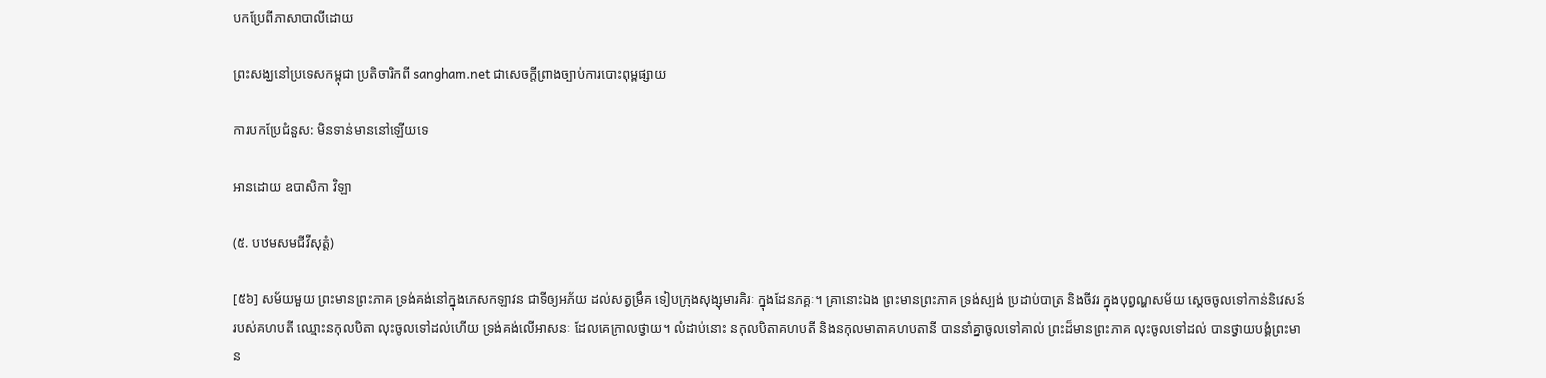បកប្រែពីភាសាបាលីដោយ

ព្រះសង្ឃនៅប្រទេសកម្ពុជា ប្រតិចារិកពី sangham.net ជាសេចក្តីព្រាងច្បាប់ការបោះពុម្ពផ្សាយ

ការបកប្រែជំនួស: មិនទាន់មាននៅឡើយទេ

អានដោយ ឧបាសិកា វិឡា

(៥. បឋមសមជីវីសុត្តំ)

[៥៦] សម័យមួយ ព្រះមានព្រះភាគ ទ្រង់គង់នៅក្នុងភេសកឡាវន ជាទីឲ្យអភ័យ ដល់សត្វម្រឹគ ទៀបក្រុងសុង្សុមារគិរៈ ក្នុងដែនភគ្គៈ។ គ្រានោះឯង ព្រះមានព្រះភាគ ទ្រង់ស្បង់ ប្រដាប់បាត្រ និងចីវរ ក្នុងបុព្វណ្ហសម័យ ស្តេចចូលទៅកាន់និវេសន៍ របស់គហបតី ឈ្មោះនកុលបិតា លុះចូលទៅដល់ហើយ ទ្រង់គង់លើអាសនៈ ដែលគេក្រាលថ្វាយ។ លំដាប់នោះ នកុលបិតាគហបតី និងនកុលមាតាគហបតានី បាននាំគ្នាចូលទៅគាល់ ព្រះដ៏មានព្រះភាគ លុះចូលទៅដល់ បានថ្វាយបង្គំព្រះមាន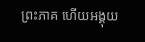ព្រះភាគ ហើយអង្គុយ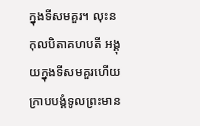ក្នុងទីសមគួរ។ លុះនកុលបិតាគហបតី អង្គុយក្នុងទីសមគួរហើយ ក្រាបបង្គំទូលព្រះមាន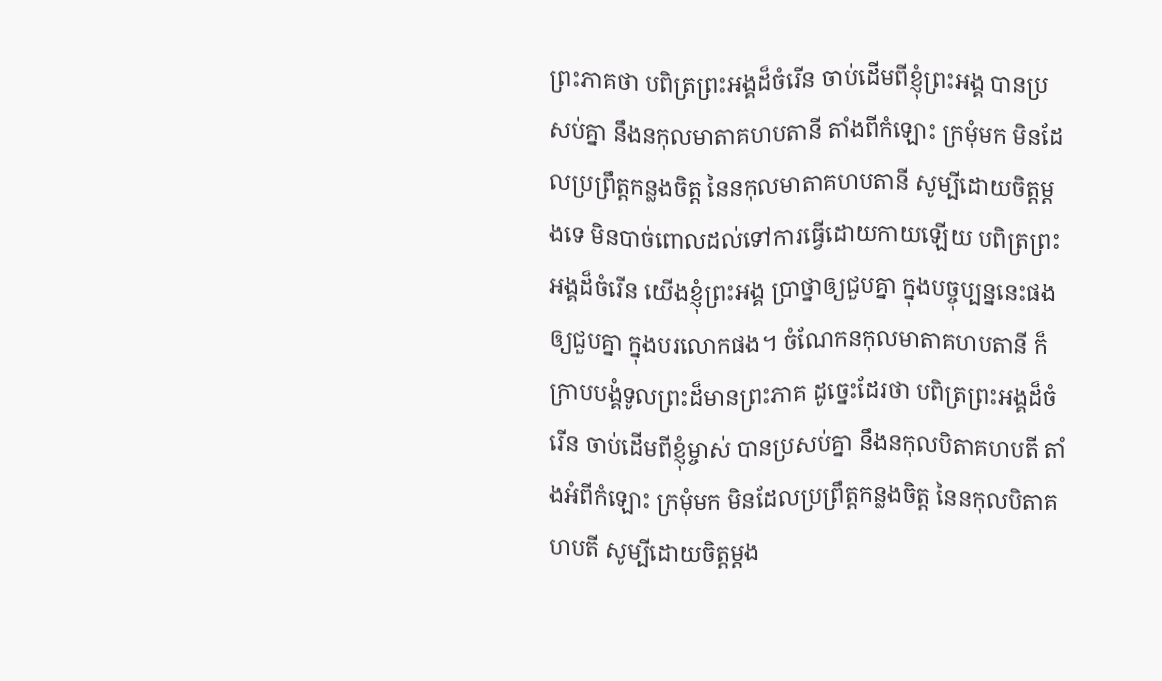ព្រះភាគថា បពិត្រព្រះអង្គដ៏ចំរើន ចាប់ដើមពីខ្ញុំព្រះអង្គ បានប្រសប់គ្នា នឹងនកុលមាតាគហបតានី តាំងពីកំឡោះ ក្រមុំមក មិនដែលប្រព្រឹត្តកន្លងចិត្ត នៃនកុលមាតាគហបតានី សូម្បីដោយចិត្តម្តងទេ មិនបាច់ពោលដល់ទៅការធ្វើដោយកាយឡើយ បពិត្រព្រះអង្គដ៏ចំរើន យើងខ្ញុំព្រះអង្គ ប្រាថ្នាឲ្យជួបគ្នា ក្នុងបច្ចុប្បន្ននេះផង ឲ្យជួបគ្នា ក្នុងបរលោកផង។ ចំណែកនកុលមាតាគហបតានី ក៏ក្រាបបង្គំទូលព្រះដ៏មានព្រះភាគ ដូច្នេះដែរថា បពិត្រព្រះអង្គដ៏ចំរើន ចាប់ដើមពីខ្ញុំម្ចាស់ បានប្រសប់គ្នា នឹងនកុលបិតាគហបតី តាំងអំពីកំឡោះ ក្រមុំមក មិនដែលប្រព្រឹត្តកន្លងចិត្ត នៃនកុលបិតាគហបតី សូម្បីដោយចិត្តម្តង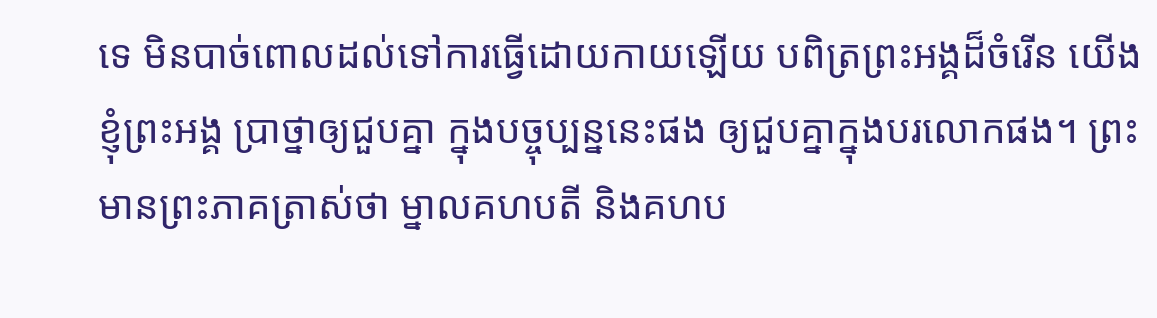ទេ មិនបាច់ពោលដល់ទៅការធ្វើដោយកាយឡើយ បពិត្រព្រះអង្គដ៏ចំរើន យើងខ្ញុំព្រះអង្គ ប្រាថ្នាឲ្យជួបគ្នា ក្នុងបច្ចុប្បន្ននេះផង ឲ្យជួបគ្នាក្នុងបរលោកផង។ ព្រះមានព្រះភាគត្រាស់ថា ម្នាលគហបតី និងគហប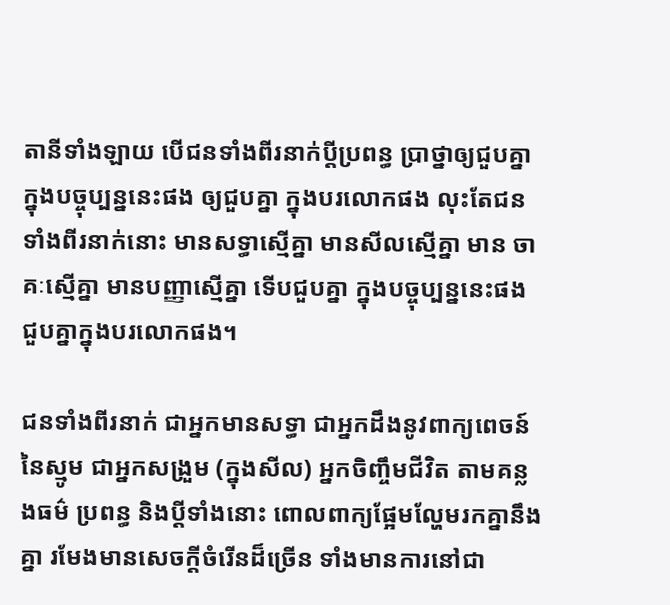តានីទាំងឡាយ បើជនទាំងពីរនាក់ប្តីប្រពន្ធ ប្រាថ្នាឲ្យជួបគ្នា ក្នុងបច្ចុប្បន្ននេះផង ឲ្យជួបគ្នា ក្នុងបរលោកផង លុះតែជនទាំងពីរនាក់នោះ មានសទ្ធាស្មើគ្នា មានសីលស្មើគ្នា មាន ចាគៈស្មើគ្នា មានបញ្ញាស្មើគ្នា ទើបជួបគ្នា ក្នុងបច្ចុប្បន្ននេះផង ជួបគ្នាក្នុងបរលោកផង។

ជនទាំងពីរនាក់ ជាអ្នកមានសទ្ធា ជាអ្នកដឹងនូវពាក្យពេចន៍នៃស្មូម ជាអ្នកសង្រួម (ក្នុងសីល) អ្នកចិញ្ចឹមជីវិត តាមគន្លងធម៌ ប្រពន្ធ និងប្តីទាំងនោះ ពោលពាក្យផ្អែមល្ហែមរកគ្នានឹងគ្នា រមែងមានសេចក្តីចំរើនដ៏ច្រើន ទាំងមានការនៅជា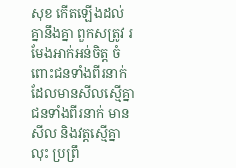សុខ កើតឡើងដល់គ្នានឹងគ្នា ពួកសត្រូវ រមែងអាក់អន់ចិត្ត ចំពោះជនទាំងពីរនាក់ ដែលមានសីលស្មើគ្នា ជនទាំងពីរនាក់ មានសីល និងវត្តស្មើគ្នា លុះ ប្រព្រឹ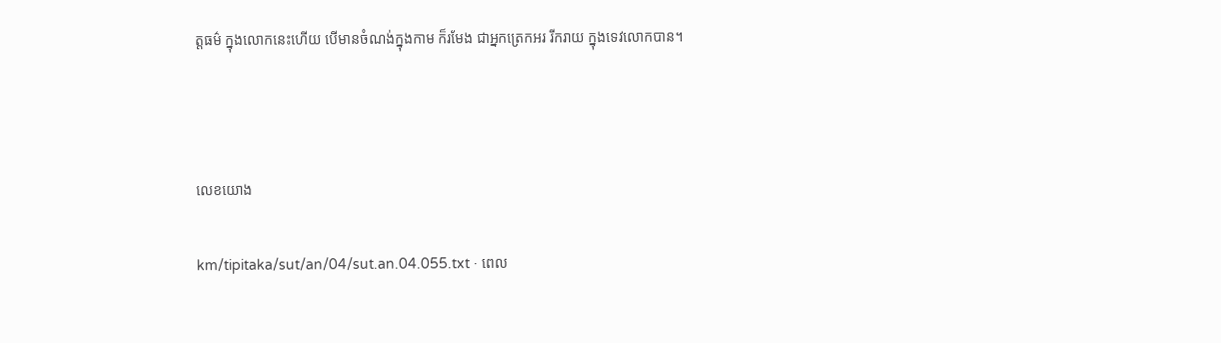ត្តធម៌ ក្នុងលោកនេះហើយ បើមានចំណង់ក្នុងកាម ក៏រមែង ជាអ្នកត្រេកអរ រីករាយ ក្នុងទេវលោកបាន។



លេខយោង

km/tipitaka/sut/an/04/sut.an.04.055.txt · ពេល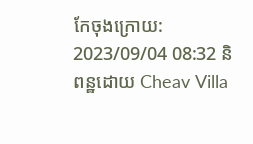កែចុងក្រោយ: 2023/09/04 08:32 និពន្ឋដោយ Cheav Villa